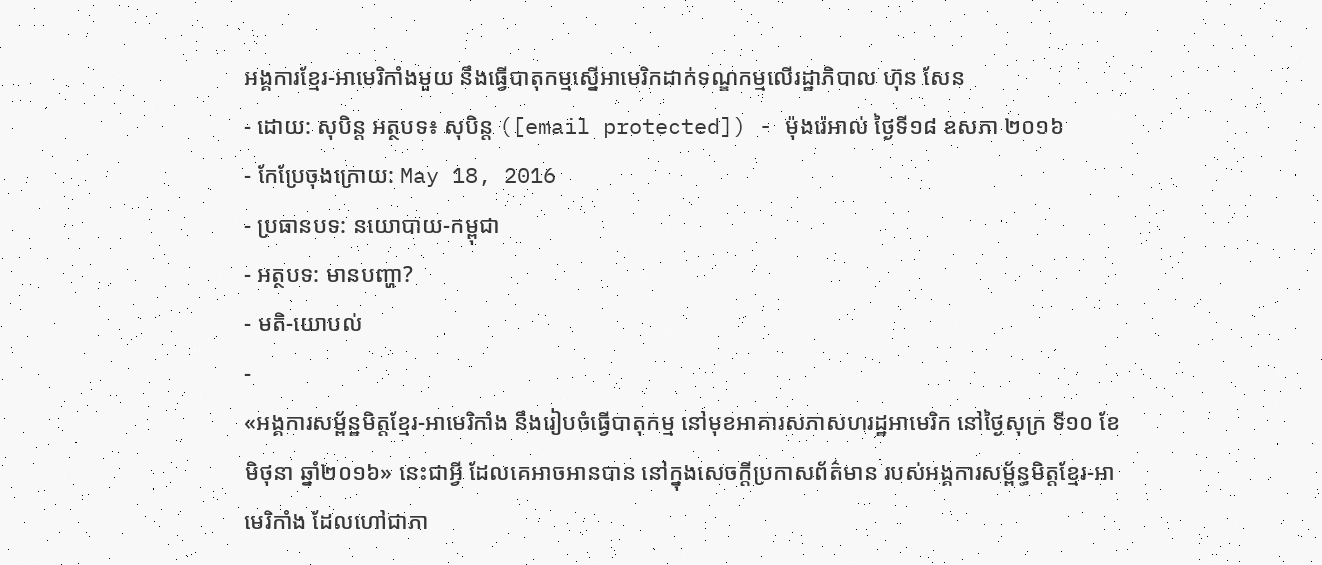អង្គការខ្មែរ-អាមេរិកាំងមួយ នឹងធ្វើបាតុកម្មស្នើអាមេរិកដាក់ទណ្ឌកម្មលើរដ្ឋាភិបាល ហ៊ុន សែន
- ដោយ: សុបិន្ដ អត្ថបទ៖ សុបិន្ត ([email protected]) - ម៉ុងរ៉េអាល់ ថ្ងៃទី១៨ ឧសភា ២០១៦
- កែប្រែចុងក្រោយ: May 18, 2016
- ប្រធានបទ: នយោបាយ-កម្ពុជា
- អត្ថបទ: មានបញ្ហា?
- មតិ-យោបល់
-
«អង្គការសម្ព័ន្ឋមិត្តខ្មែរ-អាមេរិកាំង នឹងរៀបចំធ្វើបាតុកម្ម នៅមុខអាគារសភាសហរដ្ឋអាមេរិក នៅថ្ងៃសុក្រ ទី១០ ខែមិថុនា ឆ្នាំ២០១៦» នេះជាអ្វី ដែលគេអាចអានបាន នៅក្នុងសេចក្ដីប្រកាសព័ត៌មាន របស់អង្គការសម្ព័ន្ធមិត្តខ្មែរ-អាមេរិកាំង ដែលហៅជាភា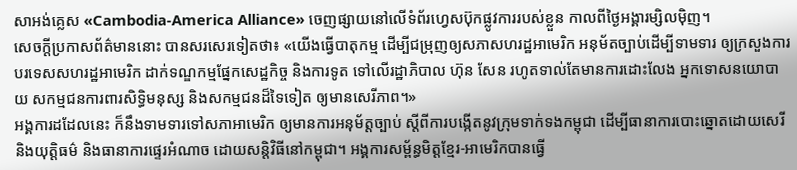សាអង់គ្លេស «Cambodia-America Alliance» ចេញផ្សាយនៅលើទំព័រហ្វេសប៊ុកផ្លូវការរបស់ខ្លួន កាលពីថ្ងៃអង្គារម្សិលម៉ិញ។
សេចក្ដីប្រកាសព័ត៌មាននោះ បានសរសេរទៀតថា៖ «យើងធ្វើបាតុកម្ម ដើម្បីជម្រុញឲ្យសភាសហរដ្ឋអាមេរិក អនុម័តច្បាប់ដើម្បីទាមទារ ឲ្យក្រសួងការបរទេសសហរដ្ឋអាមេរិក ដាក់ទណ្ឌកម្មផ្នែកសេដ្ឋកិច្ច និងការទូត ទៅលើរដ្ឋាភិបាល ហ៊ុន សែន រហូតទាល់តែមានការដោះលែង អ្នកទោសនយោបាយ សកម្មជនការពារសិទ្ធិមនុស្ស និងសកម្មជនដ៏ទៃទៀត ឲ្យមានសេរីភាព។»
អង្គការដដែលនេះ ក៏នឹងទាមទារទៅសភាអាមេរិក ឲ្យមានការអនុម័ត្តច្បាប់ ស្តីពីការបង្កើតនូវក្រុមទាក់ទងកម្ពុជា ដើម្បីធានាការបោះឆ្នោតដោយសេរី និងយុត្តិធម៌ និងធានាការផ្ទេរអំណាច ដោយសន្តិវិធីនៅកម្ពុជា។ អង្គការសម្ព័ន្ធមិត្តខ្មែរ-អាមេរិកបានធ្វើ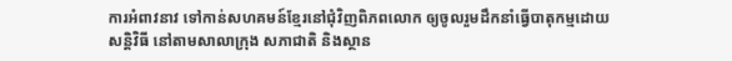ការអំពាវនាវ ទៅកាន់សហគមន៍ខ្មែរនៅជុំវិញពិភពលោក ឲ្យចូលរួមដឹកនាំធ្វើបាតុកម្មដោយសន្តិវិធី នៅតាមសាលាក្រុង សភាជាតិ និងស្ថាន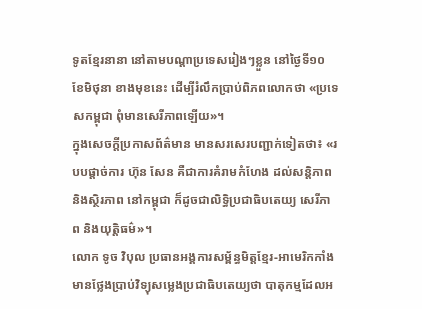ទូតខ្មែរនានា នៅតាមបណ្ដាប្រទេសរៀងៗខ្លួន នៅថ្ងៃទី១០ ខែមិថុនា ខាងមុខនេះ ដើម្បីរំលឹកប្រាប់ពិភពលោកថា «ប្រទេសកម្ពុជា ពុំមានសេរីភាពឡើយ»។
ក្នុងសេចក្ដីប្រកាសព័ត៌មាន មានសរសេរបញ្ជាក់ទៀតថា៖ «របបផ្តាច់ការ ហ៊ុន សែន គឺជាការគំរាមកំហែង ដល់សន្តិភាព និងស្ថិរភាព នៅកម្ពុជា ក៏ដូចជាលិទ្ធិប្រជាធិបតេយ្យ សេរីភាព និងយុត្តិធម៌»។
លោក ទូច វិបុល ប្រធានអង្គការសម្ព័ន្ធមិត្តខ្មែរ-អាមេរិកកាំង មានថ្លែងប្រាប់វិទ្យុសម្លេងប្រជាធិបតេយ្យថា បាតុកម្មដែលអ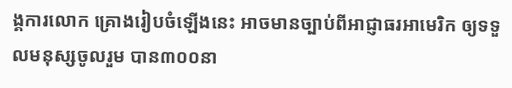ង្គការលោក គ្រោងរៀបចំឡើងនេះ អាចមានច្បាប់ពីអាជ្ញាធរអាមេរិក ឲ្យទទួលមនុស្សចូលរួម បាន៣០០នា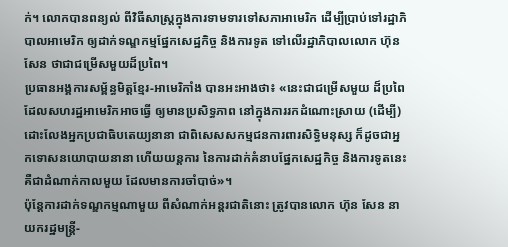ក់។ លោកបានពន្យល់ ពីវិធីសាស្ត្រក្នុងការទាមទារទៅសភាអាមេរិក ដើម្បីប្រាប់ទៅរដ្ឋាភិបាលអាមេរិក ឲ្យដាក់ទណ្ឌកម្មផ្នែកសេដ្ឋកិច្ច និងការទូត ទៅលើរដ្ឋាភិបាលលោក ហ៊ុន សែន ថាជាជម្រើសមួយដ៏ប្រពៃ។
ប្រធានអង្គការសម្ព័ន្ធមិត្តខ្មែរ-អាមេរិកាំង បានអះអាងថា៖ «នេះជាជម្រើសមួយ ដ៏ប្រពៃ ដែលសហរដ្ឋអាមេរិកអាចធ្វើ ឲ្យមានប្រសិទ្ធភាព នៅក្នុងការរកដំណោះស្រាយ (ដើម្បី) ដោះលែងអ្នកប្រជាធិបតេយ្យនានា ជាពិសេសសកម្មជនការពារសិទ្ធិមនុស្ស ក៏ដូចជាអ្នកទោសនយោបាយនានា ហើយយន្តការ នៃការដាក់គំនាបផ្នែកសេដ្ឋកិច្ច និងការទូតនេះ គឺជាដំណាក់កាលមួយ ដែលមានការចាំបាច់»។
ប៉ុន្តែការដាក់ទណ្ឌកម្មណាមួយ ពីសំណាក់អន្តរជាតិនោះ ត្រូវបានលោក ហ៊ុន សែន នាយករដ្ឋមន្ត្រី-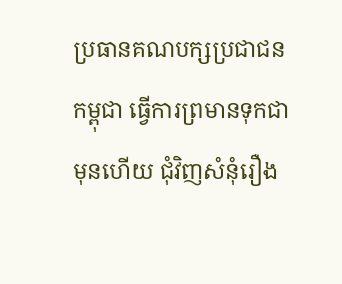ប្រធានគណបក្សប្រជាជនកម្ពុជា ធ្វើការព្រមានទុកជាមុនហើយ ជុំវិញសំនុំរឿង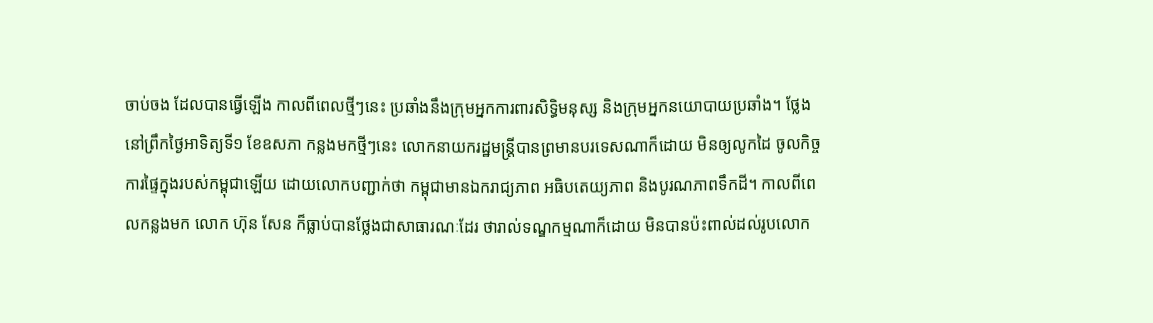ចាប់ចង ដែលបានធ្វើឡើង កាលពីពេលថ្មីៗនេះ ប្រឆាំងនឹងក្រុមអ្នកការពារសិទ្ធិមនុស្ស និងក្រុមអ្នកនយោបាយប្រឆាំង។ ថ្លែងនៅព្រឹកថ្ងៃអាទិត្យទី១ ខែឧសភា កន្លងមកថ្មីៗនេះ លោកនាយករដ្ឋមន្ត្រីបានព្រមានបរទេសណាក៏ដោយ មិនឲ្យលូកដៃ ចូលកិច្ចការផ្ទៃក្នុងរបស់កម្ពុជាឡើយ ដោយលោកបញ្ជាក់ថា កម្ពុជាមានឯករាជ្យភាព អធិបតេយ្យភាព និងបូរណភាពទឹកដី។ កាលពីពេលកន្លងមក លោក ហ៊ុន សែន ក៏ធ្លាប់បានថ្លែងជាសាធារណៈដែរ ថារាល់ទណ្ឌកម្មណាក៏ដោយ មិនបានប៉ះពាល់ដល់រូបលោក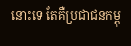នោះទេ តែគឺប្រជាជនកម្ពុ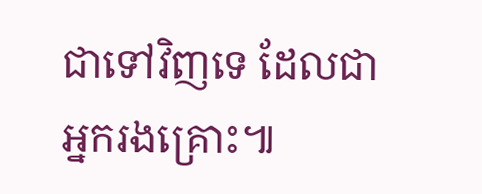ជាទៅវិញទេ ដែលជាអ្នករងគ្រោះ៕